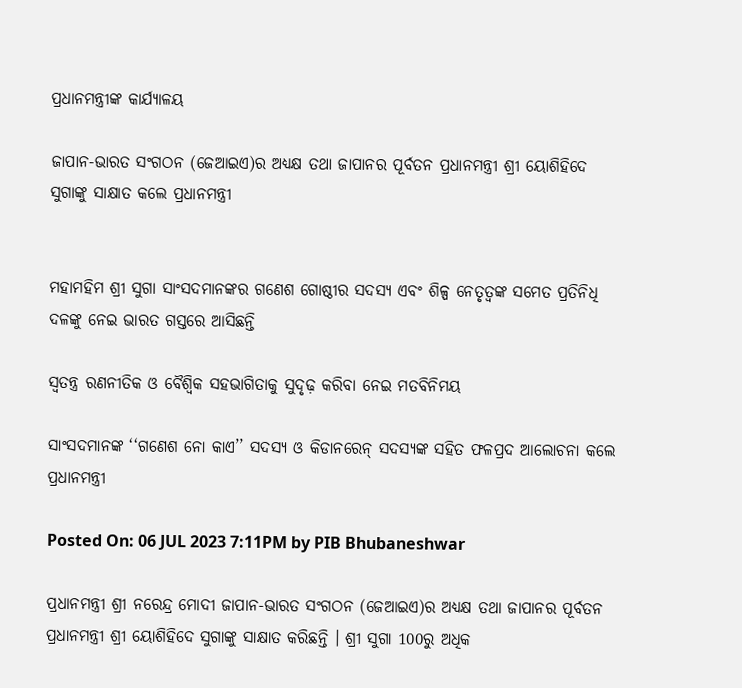ପ୍ରଧାନମନ୍ତ୍ରୀଙ୍କ କାର୍ଯ୍ୟାଳୟ

ଜାପାନ-ଭାରତ ସଂଗଠନ (ଜେଆଇଏ)ର ଅଧ୍ୟକ୍ଷ ତଥା ଜାପାନର ପୂର୍ବତନ ପ୍ରଧାନମନ୍ତ୍ରୀ ଶ୍ରୀ ୟୋଶିହିଦେ ସୁଗାଙ୍କୁ ସାକ୍ଷାତ କଲେ ପ୍ରଧାନମନ୍ତ୍ରୀ


ମହାମହିମ ଶ୍ରୀ ସୁଗା ସାଂସଦମାନଙ୍କର ଗଣେଶ ଗୋଷ୍ଠୀର ସଦସ୍ୟ ଏବଂ ଶିଳ୍ପ ନେତୃତ୍ୱଙ୍କ ସମେତ ପ୍ରତିନିଧି ଦଳଙ୍କୁ ନେଇ ଭାରତ ଗସ୍ତରେ ଆସିଛନ୍ତି

ସ୍ୱତନ୍ତ୍ର ରଣନୀତିକ ଓ ବୈଶ୍ୱିକ ସହଭାଗିତାକୁ ସୁଦୃଢ଼ କରିବା ନେଇ ମତବିନିମୟ

ସାଂସଦମାନଙ୍କ ‘‘ଗଣେଶ ନୋ କାଏ’’ ସଦସ୍ୟ ଓ କିଡାନରେନ୍‌ ସଦସ୍ୟଙ୍କ ସହିତ ଫଳପ୍ରଦ ଆଲୋଚନା କଲେ ପ୍ରଧାନମନ୍ତ୍ରୀ

Posted On: 06 JUL 2023 7:11PM by PIB Bhubaneshwar

ପ୍ରଧାନମନ୍ତ୍ରୀ ଶ୍ରୀ ନରେନ୍ଦ୍ର ମୋଦୀ ଜାପାନ-ଭାରତ ସଂଗଠନ (ଜେଆଇଏ)ର ଅଧ୍ୟକ୍ଷ ତଥା ଜାପାନର ପୂର୍ବତନ ପ୍ରଧାନମନ୍ତ୍ରୀ ଶ୍ରୀ ୟୋଶିହିଦେ ସୁଗାଙ୍କୁ ସାକ୍ଷାତ କରିଛନ୍ତି । ଶ୍ରୀ ସୁଗା 100ରୁ ଅଧିକ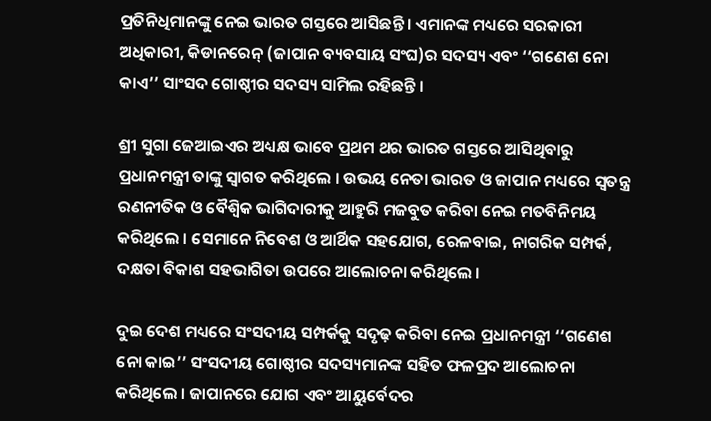ପ୍ରତିନିଧିମାନଙ୍କୁ ନେଇ ଭାରତ ଗସ୍ତରେ ଆସିଛନ୍ତି । ଏମାନଙ୍କ ମଧ୍ୟରେ ସରକାରୀ ଅଧିକାରୀ, କିଡାନରେନ୍‌ (ଜାପାନ ବ୍ୟବସାୟ ସଂଘ)ର ସଦସ୍ୟ ଏବଂ ‘‘ଗଣେଶ ନୋ କାଏ’’ ସାଂସଦ ଗୋଷ୍ଠୀର ସଦସ୍ୟ ସାମିଲ ରହିଛନ୍ତି ।

ଶ୍ରୀ ସୁଗା ଜେଆଇଏର ଅଧ୍ୟକ୍ଷ ଭାବେ ପ୍ରଥମ ଥର ଭାରତ ଗସ୍ତରେ ଆସିଥିବାରୁ ପ୍ରଧାନମନ୍ତ୍ରୀ ତାଙ୍କୁ ସ୍ୱାଗତ କରିଥିଲେ । ଉଭୟ ନେତା ଭାରତ ଓ ଜାପାନ ମଧ୍ୟରେ ସ୍ୱତନ୍ତ୍ର ରଣନୀତିକ ଓ ବୈଶ୍ୱିକ ଭାଗିଦାରୀକୁ ଆହୁରି ମଜବୁତ କରିବା ନେଇ ମତବିନିମୟ କରିଥିଲେ । ସେମାନେ ନିବେଶ ଓ ଆର୍ଥିକ ସହଯୋଗ, ରେଳବାଇ, ନାଗରିକ ସମ୍ପର୍କ, ଦକ୍ଷତା ବିକାଶ ସହଭାଗିତା ଉପରେ ଆଲୋଚନା କରିଥିଲେ ।

ଦୁଇ ଦେଶ ମଧ୍ୟରେ ସଂସଦୀୟ ସମ୍ପର୍କକୁ ସଦୃଢ଼ କରିବା ନେଇ ପ୍ରଧାନମନ୍ତ୍ରୀ ‘‘ଗଣେଶ ନୋ କାଇ’’ ସଂସଦୀୟ ଗୋଷ୍ଠୀର ସଦସ୍ୟମାନଙ୍କ ସହିତ ଫଳପ୍ରଦ ଆଲୋଚନା କରିଥିଲେ । ଜାପାନରେ ଯୋଗ ଏବଂ ଆୟୁର୍ବେଦର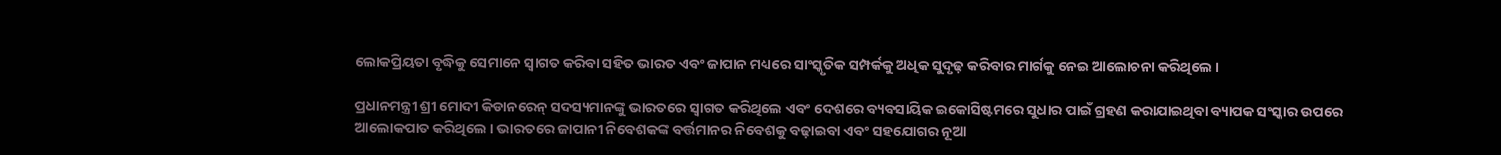ଲୋକପ୍ରିୟତା ବୃଦ୍ଧିକୁ ସେମାନେ ସ୍ୱାଗତ କରିବା ସହିତ ଭାରତ ଏବଂ ଜାପାନ ମଧ୍ୟରେ ସାଂସ୍କୃତିକ ସମ୍ପର୍କକୁ ଅଧିକ ସୁଦୃଢ଼ କରିବାର ମାର୍ଗକୁ ନେଇ ଆଲୋଚନା କରିଥିଲେ ।

ପ୍ରଧାନମନ୍ତ୍ରୀ ଶ୍ରୀ ମୋଦୀ କିଡାନରେନ୍‌ ସଦସ୍ୟମାନଙ୍କୁ ଭାରତରେ ସ୍ୱାଗତ କରିଥିଲେ ଏବଂ ଦେଶରେ ବ୍ୟବସାୟିକ ଇକୋସିଷ୍ଟମରେ ସୁଧାର ପାଇଁ ଗ୍ରହଣ କରାଯାଇଥିବା ବ୍ୟାପକ ସଂସ୍କାର ଉପରେ ଆଲୋକପାତ କରିଥିଲେ । ଭାରତରେ ଜାପାନୀ ନିବେଶକଙ୍କ ବର୍ତ୍ତମାନର ନିବେଶକୁ ବଢ଼ାଇବା ଏବଂ ସହଯୋଗର ନୂଆ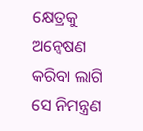କ୍ଷେତ୍ରକୁ ଅନ୍ୱେଷଣ କରିବା ଲାଗି ସେ ନିମନ୍ତ୍ରଣ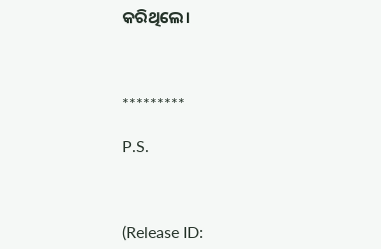କରିଥିଲେ।



*********

P.S.



(Release ID: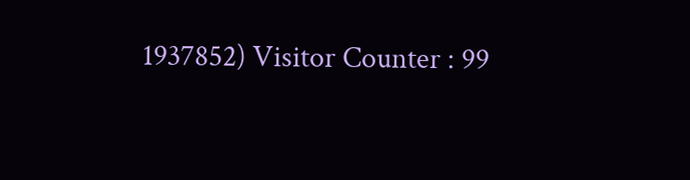1937852) Visitor Counter : 99